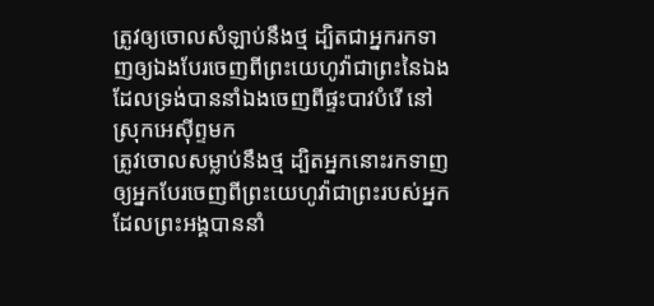ត្រូវឲ្យចោលសំឡាប់នឹងថ្ម ដ្បិតជាអ្នករកទាញឲ្យឯងបែរចេញពីព្រះយេហូវ៉ាជាព្រះនៃឯង ដែលទ្រង់បាននាំឯងចេញពីផ្ទះបាវបំរើ នៅស្រុកអេស៊ីព្ទមក
ត្រូវចោលសម្លាប់នឹងថ្ម ដ្បិតអ្នកនោះរកទាញឲ្យអ្នកបែរចេញពីព្រះយេហូវ៉ាជាព្រះរបស់អ្នក ដែលព្រះអង្គបាននាំ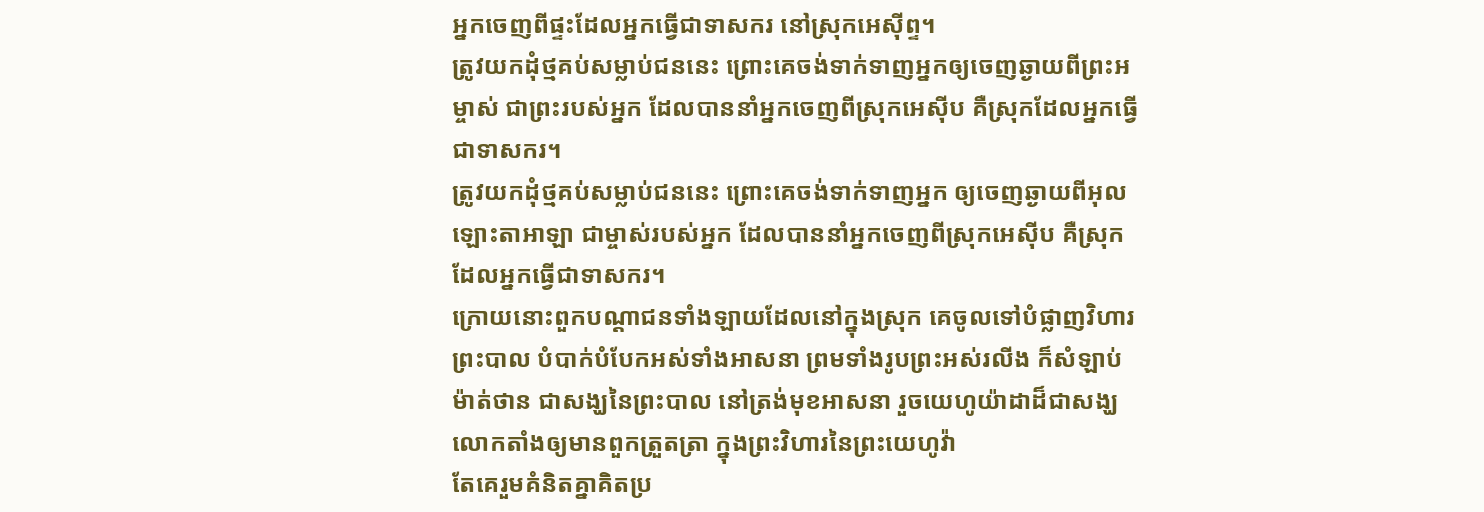អ្នកចេញពីផ្ទះដែលអ្នកធ្វើជាទាសករ នៅស្រុកអេស៊ីព្ទ។
ត្រូវយកដុំថ្មគប់សម្លាប់ជននេះ ព្រោះគេចង់ទាក់ទាញអ្នកឲ្យចេញឆ្ងាយពីព្រះអម្ចាស់ ជាព្រះរបស់អ្នក ដែលបាននាំអ្នកចេញពីស្រុកអេស៊ីប គឺស្រុកដែលអ្នកធ្វើជាទាសករ។
ត្រូវយកដុំថ្មគប់សម្លាប់ជននេះ ព្រោះគេចង់ទាក់ទាញអ្នក ឲ្យចេញឆ្ងាយពីអុលឡោះតាអាឡា ជាម្ចាស់របស់អ្នក ដែលបាននាំអ្នកចេញពីស្រុកអេស៊ីប គឺស្រុកដែលអ្នកធ្វើជាទាសករ។
ក្រោយនោះពួកបណ្តាជនទាំងឡាយដែលនៅក្នុងស្រុក គេចូលទៅបំផ្លាញវិហារព្រះបាល បំបាក់បំបែកអស់ទាំងអាសនា ព្រមទាំងរូបព្រះអស់រលីង ក៏សំឡាប់ម៉ាត់ថាន ជាសង្ឃនៃព្រះបាល នៅត្រង់មុខអាសនា រួចយេហូយ៉ាដាដ៏ជាសង្ឃ លោកតាំងឲ្យមានពួកត្រួតត្រា ក្នុងព្រះវិហារនៃព្រះយេហូវ៉ា
តែគេរួមគំនិតគ្នាគិតប្រ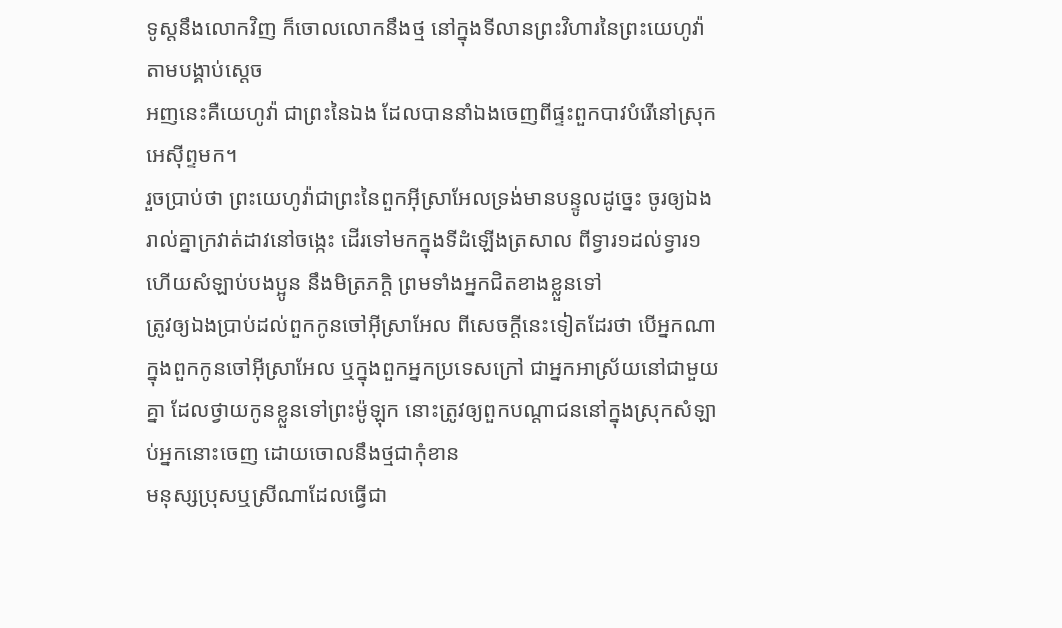ទូស្តនឹងលោកវិញ ក៏ចោលលោកនឹងថ្ម នៅក្នុងទីលានព្រះវិហារនៃព្រះយេហូវ៉ា តាមបង្គាប់ស្តេច
អញនេះគឺយេហូវ៉ា ជាព្រះនៃឯង ដែលបាននាំឯងចេញពីផ្ទះពួកបាវបំរើនៅស្រុកអេស៊ីព្ទមក។
រួចប្រាប់ថា ព្រះយេហូវ៉ាជាព្រះនៃពួកអ៊ីស្រាអែលទ្រង់មានបន្ទូលដូច្នេះ ចូរឲ្យឯងរាល់គ្នាក្រវាត់ដាវនៅចង្កេះ ដើរទៅមកក្នុងទីដំឡើងត្រសាល ពីទ្វារ១ដល់ទ្វារ១ ហើយសំឡាប់បងប្អូន នឹងមិត្រភក្តិ ព្រមទាំងអ្នកជិតខាងខ្លួនទៅ
ត្រូវឲ្យឯងប្រាប់ដល់ពួកកូនចៅអ៊ីស្រាអែល ពីសេចក្ដីនេះទៀតដែរថា បើអ្នកណាក្នុងពួកកូនចៅអ៊ីស្រាអែល ឬក្នុងពួកអ្នកប្រទេសក្រៅ ជាអ្នកអាស្រ័យនៅជាមួយគ្នា ដែលថ្វាយកូនខ្លួនទៅព្រះម៉ូឡុក នោះត្រូវឲ្យពួកបណ្តាជននៅក្នុងស្រុកសំឡាប់អ្នកនោះចេញ ដោយចោលនឹងថ្មជាកុំខាន
មនុស្សប្រុសឬស្រីណាដែលធ្វើជា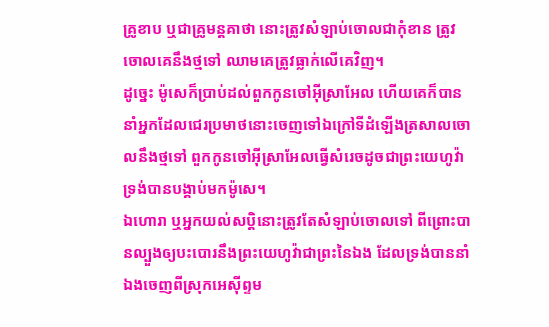គ្រូខាប ឬជាគ្រូមន្តគាថា នោះត្រូវសំឡាប់ចោលជាកុំខាន ត្រូវចោលគេនឹងថ្មទៅ ឈាមគេត្រូវធ្លាក់លើគេវិញ។
ដូច្នេះ ម៉ូសេក៏ប្រាប់ដល់ពួកកូនចៅអ៊ីស្រាអែល ហើយគេក៏បាននាំអ្នកដែលជេរប្រមាថនោះចេញទៅឯក្រៅទីដំឡើងត្រសាលចោលនឹងថ្មទៅ ពួកកូនចៅអ៊ីស្រាអែលធ្វើសំរេចដូចជាព្រះយេហូវ៉ាទ្រង់បានបង្គាប់មកម៉ូសេ។
ឯហោរា ឬអ្នកយល់សប្តិនោះត្រូវតែសំឡាប់ចោលទៅ ពីព្រោះបានល្បួងឲ្យបះបោរនឹងព្រះយេហូវ៉ាជាព្រះនៃឯង ដែលទ្រង់បាននាំឯងចេញពីស្រុកអេស៊ីព្ទម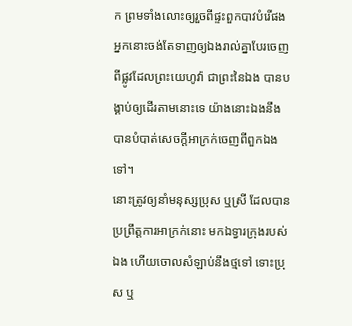ក ព្រមទាំងលោះឲ្យរួចពីផ្ទះពួកបាវបំរើផង អ្នកនោះចង់តែទាញឲ្យឯងរាល់គ្នាបែរចេញ ពីផ្លូវដែលព្រះយេហូវ៉ា ជាព្រះនៃឯង បានបង្គាប់ឲ្យដើរតាមនោះទេ យ៉ាងនោះឯងនឹងបានបំបាត់សេចក្ដីអាក្រក់ចេញពីពួកឯងទៅ។
នោះត្រូវឲ្យនាំមនុស្សប្រុស ឬស្រី ដែលបានប្រព្រឹត្តការអាក្រក់នោះ មកឯទ្វារក្រុងរបស់ឯង ហើយចោលសំឡាប់នឹងថ្មទៅ ទោះប្រុស ឬ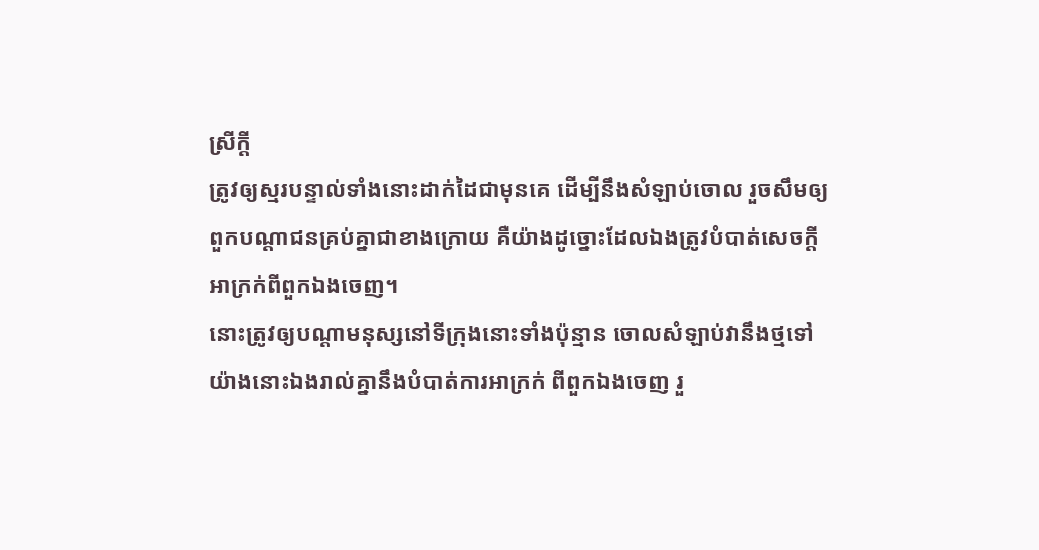ស្រីក្តី
ត្រូវឲ្យស្មរបន្ទាល់ទាំងនោះដាក់ដៃជាមុនគេ ដើម្បីនឹងសំឡាប់ចោល រួចសឹមឲ្យពួកបណ្តាជនគ្រប់គ្នាជាខាងក្រោយ គឺយ៉ាងដូច្នោះដែលឯងត្រូវបំបាត់សេចក្ដីអាក្រក់ពីពួកឯងចេញ។
នោះត្រូវឲ្យបណ្តាមនុស្សនៅទីក្រុងនោះទាំងប៉ុន្មាន ចោលសំឡាប់វានឹងថ្មទៅ យ៉ាងនោះឯងរាល់គ្នានឹងបំបាត់ការអាក្រក់ ពីពួកឯងចេញ រួ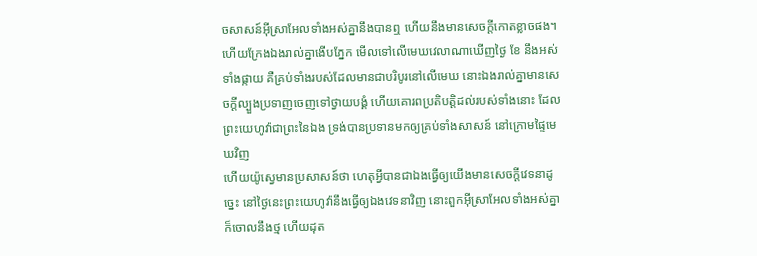ចសាសន៍អ៊ីស្រាអែលទាំងអស់គ្នានឹងបានឮ ហើយនឹងមានសេចក្ដីកោតខ្លាចផង។
ហើយក្រែងឯងរាល់គ្នាងើបភ្នែក មើលទៅលើមេឃវេលាណាឃើញថ្ងៃ ខែ នឹងអស់ទាំងផ្កាយ គឺគ្រប់ទាំងរបស់ដែលមានជាបរិបូរនៅលើមេឃ នោះឯងរាល់គ្នាមានសេចក្ដីល្បួងប្រទាញចេញទៅថ្វាយបង្គំ ហើយគោរពប្រតិបត្តិដល់របស់ទាំងនោះ ដែលព្រះយេហូវ៉ាជាព្រះនៃឯង ទ្រង់បានប្រទានមកឲ្យគ្រប់ទាំងសាសន៍ នៅក្រោមផ្ទៃមេឃវិញ
ហើយយ៉ូស្វេមានប្រសាសន៍ថា ហេតុអ្វីបានជាឯងធ្វើឲ្យយើងមានសេចក្ដីវេទនាដូច្នេះ នៅថ្ងៃនេះព្រះយេហូវ៉ានឹងធ្វើឲ្យឯងវេទនាវិញ នោះពួកអ៊ីស្រាអែលទាំងអស់គ្នាក៏ចោលនឹងថ្ម ហើយដុត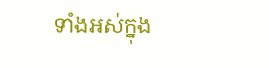ទាំងអស់ក្នុង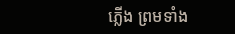ភ្លើង ព្រមទាំង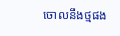ចោលនឹងថ្មផង